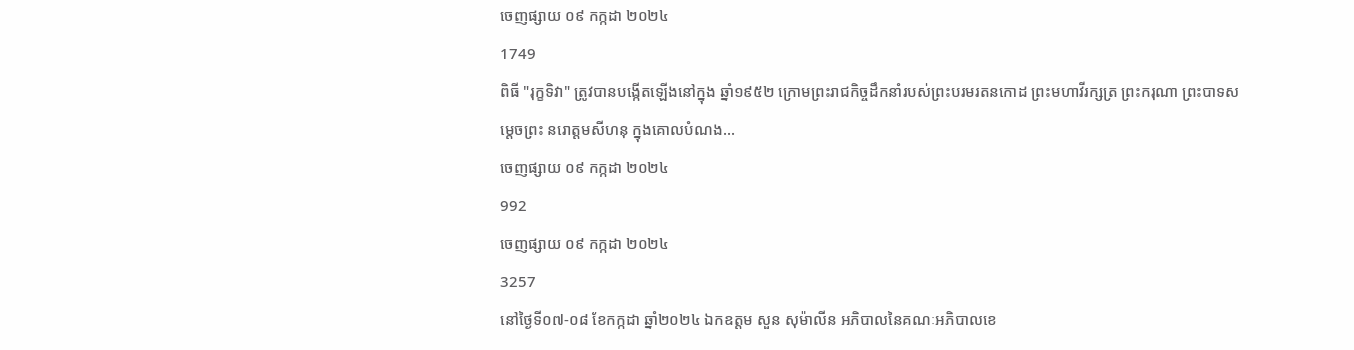ចេញផ្សាយ ០៩ កក្កដា ២០២៤
1749
ពិធី "រុក្ខទិវា" ត្រូវបានបង្កើតឡើងនៅក្នុង ឆ្នាំ១៩៥២ ក្រោមព្រះរាជកិច្ចដឹកនាំរបស់ព្រះបរមរតនកោដ ព្រះមហាវីរក្សត្រ ព្រះករុណា ព្រះបាទសម្តេចព្រះ នរោត្តមសីហនុ ក្នុងគោលបំណង...
ចេញផ្សាយ ០៩ កក្កដា ២០២៤
992
ចេញផ្សាយ ០៩ កក្កដា ២០២៤
3257
នៅថ្ងៃទី០៧-០៨ ខែកក្កដា ឆ្នាំ២០២៤ ឯកឧត្តម សួន សុម៉ាលីន អភិបាលនៃគណៈអភិបាលខេ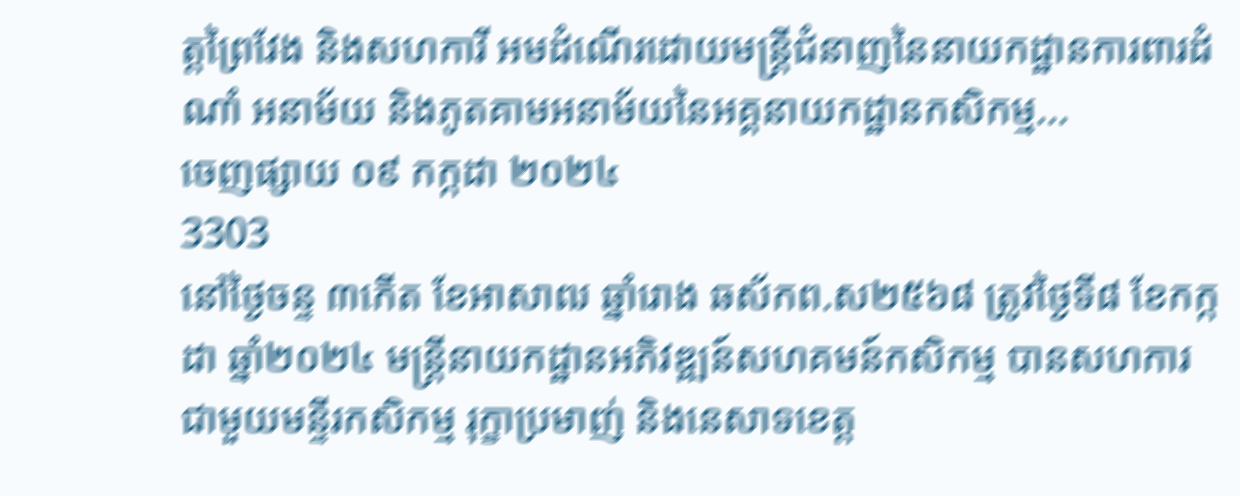ត្តព្រៃវែង និងសហការី អមដំណើរដោយមន្រ្តីជំនាញនៃនាយកដ្ឋានការពារដំណាំ អនាម័យ និងភូតគាមអនាម័យនៃអគ្គនាយកដ្ឋានកសិកម្ម...
ចេញផ្សាយ ០៩ កក្កដា ២០២៤
3303
នៅថ្ងៃចន្ទ ៣កើត ខែអាសាឍ ឆ្នាំរោង ឆស័កព.ស២៥៦៨ ត្រូវថ្ងៃទី៨ ខែកក្កដា ឆ្នាំ២០២៤ មន្ត្រីនាយកដ្ឋានអភិវឌ្ឍន៍សហគមន៍កសិកម្ម បានសហការជាមួយមន្ទីរកសិកម្ម រុក្ខាប្រមាញ់ និងនេសាទខេត្ត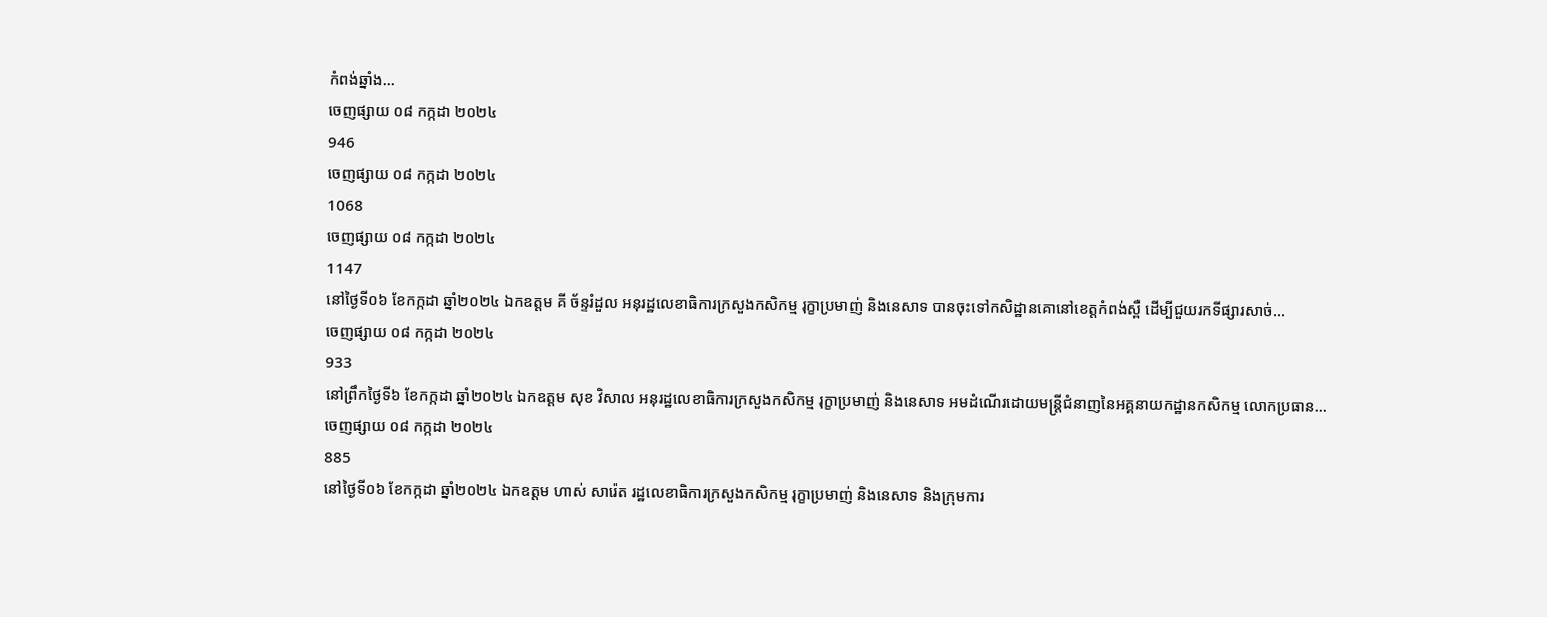កំពង់ឆ្នាំង...
ចេញផ្សាយ ០៨ កក្កដា ២០២៤
946
ចេញផ្សាយ ០៨ កក្កដា ២០២៤
1068
ចេញផ្សាយ ០៨ កក្កដា ២០២៤
1147
នៅថ្ងៃទី០៦ ខែកក្កដា ឆ្នាំ២០២៤ ឯកឧត្តម គី ច័ន្ទរំដួល អនុរដ្ឋលេខាធិការក្រសួងកសិកម្ម រុក្ខាប្រមាញ់ និងនេសាទ បានចុះទៅកសិដ្ឋានគោនៅខេត្តកំពង់ស្ពឺ ដើម្បីជួយរកទីផ្សារសាច់...
ចេញផ្សាយ ០៨ កក្កដា ២០២៤
933
នៅព្រឹកថ្ងៃទី៦ ខែកក្កដា ឆ្នាំ២០២៤ ឯកឧត្ដម សុខ វិសាល អនុរដ្ឋលេខាធិការក្រសួងកសិកម្ម រុក្ខាប្រមាញ់ និងនេសាទ អមដំណើរដោយមន្ត្រីជំនាញនៃអគ្គនាយកដ្ឋានកសិកម្ម លោកប្រធាន...
ចេញផ្សាយ ០៨ កក្កដា ២០២៤
885
នៅថ្ងៃទី០៦ ខែកក្កដា ឆ្នាំ២០២៤ ឯកឧត្តម ហាស់ សារ៉េត រដ្ឋលេខាធិការក្រសួងកសិកម្ម រុក្ខាប្រមាញ់ និងនេសាទ និងក្រុមការ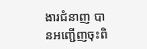ងារជំនាញ បានអញ្ជើញចុះពិ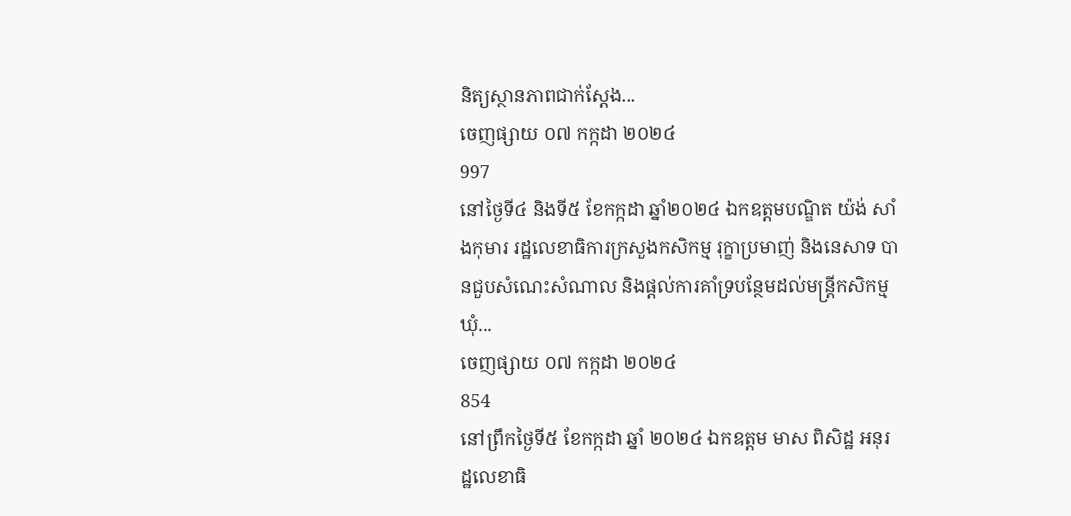និត្យស្ថានភាពជាក់ស្តែង...
ចេញផ្សាយ ០៧ កក្កដា ២០២៤
997
នៅថ្ងៃទី៤ និងទី៥ ខែកក្កដា ឆ្នាំ២០២៤ ឯកឧត្តមបណ្ឌិត យ៉ង់ សាំងកុមារ រដ្ឋលេខាធិការក្រសួងកសិកម្ម រុក្ខាប្រមាញ់ និងនេសាទ បានជួបសំណេះសំណាល និងផ្តល់ការគាំទ្របន្ថែមដល់មន្រ្តីកសិកម្មឃុំ...
ចេញផ្សាយ ០៧ កក្កដា ២០២៤
854
នៅព្រឹកថ្ងៃទី៥ ខែកក្កដា ឆ្នាំ ២០២៤ ឯកឧត្តម មាស ពិសិដ្ឋ អនុរដ្ឋលេខាធិ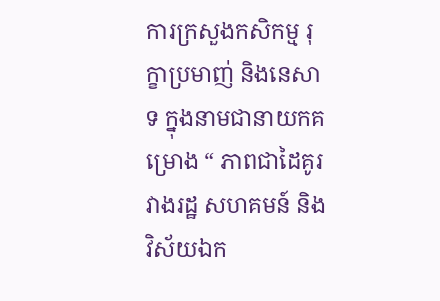ការក្រសួងកសិកម្ម រុក្ខាប្រមាញ់ និងនេសាទ ក្នុងនាមជានាយកគម្រោង “ ភាពជាដៃគូរវាងរដ្ឋ សហគមន៍ និងវិស័យឯក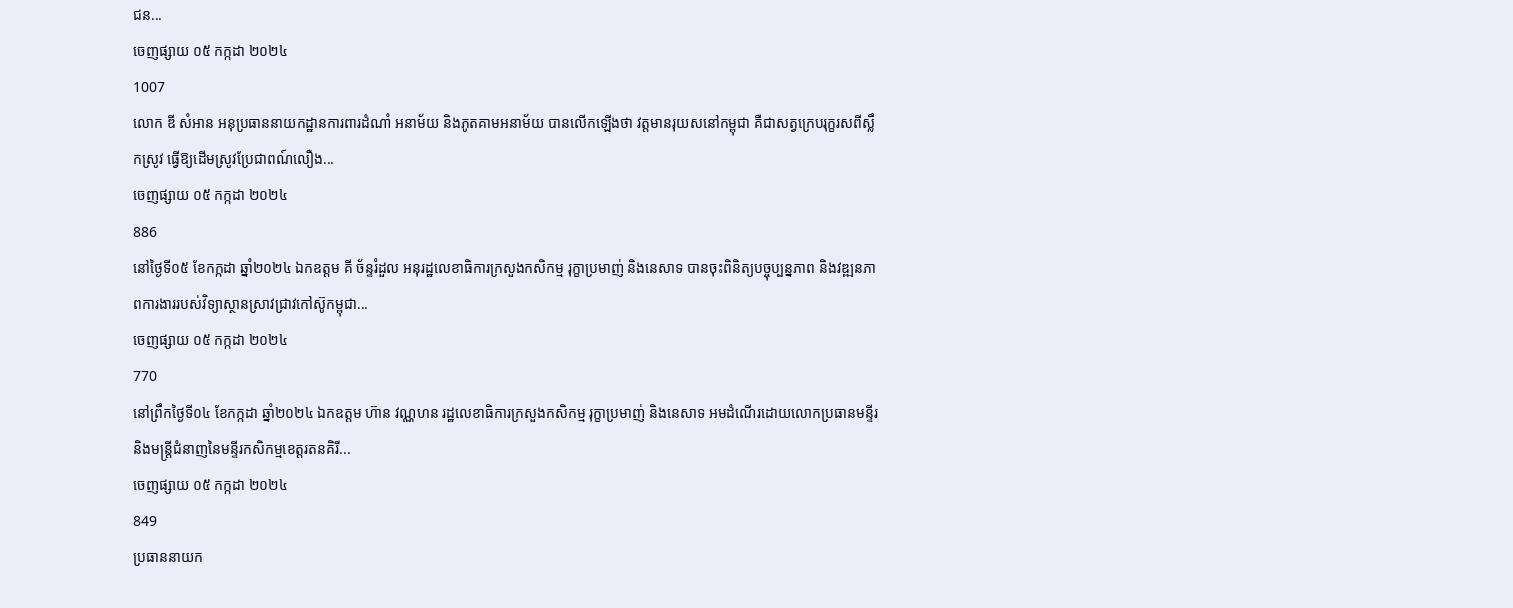ជន...
ចេញផ្សាយ ០៥ កក្កដា ២០២៤
1007
លោក ឌី សំអាន អនុប្រធាននាយកដ្ឋានការពារដំណាំ អនាម័យ និងភូតគាមអនាម័យ បានលើកឡើងថា វត្តមានរុយសនៅកម្ពុជា គឺជាសត្វក្រេបរុក្ខរសពីស្លឹកស្រូវ ធ្វើឱ្យដើមស្រូវប្រែជាពណ៍លឿង...
ចេញផ្សាយ ០៥ កក្កដា ២០២៤
886
នៅថ្ងៃទី០៥ ខែកក្កដា ឆ្នាំ២០២៤ ឯកឧត្តម គី ច័ន្ទរំដួល អនុរដ្ឋលេខាធិការក្រសួងកសិកម្ម រុក្ខាប្រមាញ់ និងនេសាទ បានចុះពិនិត្យបច្ចុប្បន្នភាព និងវឌ្ឍនភាពការងាររបស់វិទ្យាស្ថានស្រាវជ្រាវកៅស៊ូកម្ពុជា...
ចេញផ្សាយ ០៥ កក្កដា ២០២៤
770
នៅព្រឹកថ្ងៃទី០៤ ខែកក្កដា ឆ្នាំ២០២៤ ឯកឧត្តម ហ៊ាន វណ្ណហន រដ្ឋលេខាធិការក្រសួងកសិកម្ម រុក្ខាប្រមាញ់ និងនេសាទ អមដំណើរដោយលោកប្រធានមន្ទីរ និងមន្ត្រីជំនាញនៃមន្ទីរកសិកម្មខេត្តរតនគិរី...
ចេញផ្សាយ ០៥ កក្កដា ២០២៤
849
ប្រធាននាយក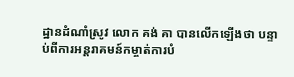ដ្ឋានដំណាំស្រូវ លោក គង់ គា បានលើកឡើងថា បន្ទាប់ពីការអន្តរាគមន៍កម្ចាត់ការបំ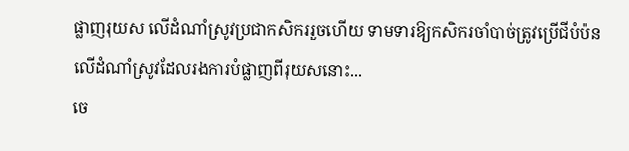ផ្លាញរុយស លើដំណាំស្រូវប្រជាកសិកររួចហើយ ទាមទារឱ្យកសិករចាំបាច់ត្រូវប្រើជីបំប៉នលើដំណាំស្រូវដែលរងការបំផ្លាញពីរុយសនោះ...
ចេ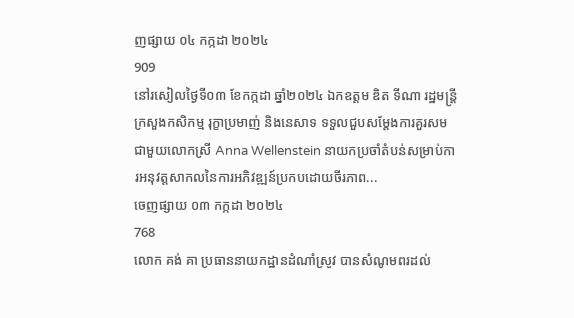ញផ្សាយ ០៤ កក្កដា ២០២៤
909
នៅរសៀលថ្ងៃទី០៣ ខែកក្កដា ឆ្នាំ២០២៤ ឯកឧត្តម ឌិត ទីណា រដ្ឋមន្ត្រីក្រសួងកសិកម្ម រុក្ខាប្រមាញ់ និងនេសាទ ទទួលជួបសម្តែងការគួរសមជាមួយលោកស្រី Anna Wellenstein នាយកប្រចាំតំបន់សម្រាប់ការអនុវត្តសាកលនៃការអភិវឌ្ឍន៍ប្រកបដោយចីរភាព...
ចេញផ្សាយ ០៣ កក្កដា ២០២៤
768
លោក គង់ គា ប្រធាននាយកដ្ឋានដំណាំស្រូវ បានសំណូមពរដល់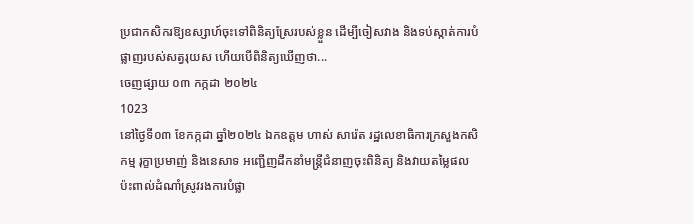ប្រជាកសិករឱ្យឧស្សាហ៍ចុះទៅពិនិត្យស្រែរបស់ខ្លួន ដើម្បីចៀសវាង និងទប់ស្កាត់ការបំផ្លាញរបស់សត្វរុយស ហើយបើពិនិត្យឃើញថា...
ចេញផ្សាយ ០៣ កក្កដា ២០២៤
1023
នៅថ្ងៃទី០៣ ខែកក្កដា ឆ្នាំ២០២៤ ឯកឧត្តម ហាស់ សារ៉េត រដ្ឋលេខាធិការក្រសួងកសិកម្ម រុក្ខាប្រមាញ់ និងនេសាទ អញ្ជើញដឹកនាំមន្ត្រីជំនាញចុះពិនិត្យ និងវាយតម្លៃផលប៉ះពាល់ដំណាំស្រូវរងការបំផ្លា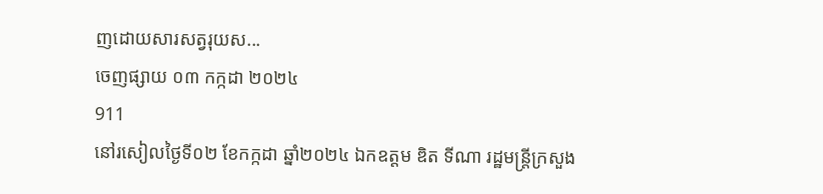ញដោយសារសត្វរុយស...
ចេញផ្សាយ ០៣ កក្កដា ២០២៤
911
នៅរសៀលថ្ងៃទី០២ ខែកក្កដា ឆ្នាំ២០២៤ ឯកឧត្តម ឌិត ទីណា រដ្ឋមន្ត្រីក្រសួង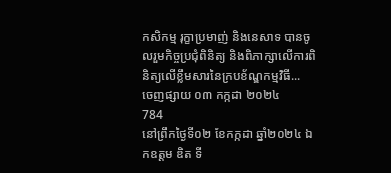កសិកម្ម រុក្ខាប្រមាញ់ និងនេសាទ បានចូលរួមកិច្ចប្រជុំពិនិត្យ និងពិភាក្សាលេីការពិនិត្យលេីខ្លឹមសារនៃក្របខ័ណ្ឌកម្មវិធី...
ចេញផ្សាយ ០៣ កក្កដា ២០២៤
784
នៅព្រឹកថ្ងៃទី០២ ខែកក្កដា ឆ្នាំ២០២៤ ឯកឧត្តម ឌិត ទី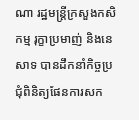ណា រដ្ឋមន្ត្រីក្រសួងកសិកម្ម រុក្ខាប្រមាញ់ និងនេសាទ បានដឹកនាំកិច្ចប្រជុំពិនិត្យផែនការសក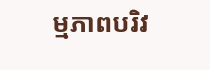ម្មភាពបរិវ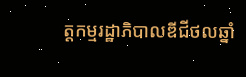ត្តកម្មរដ្ឋាភិបាលឌីជីថលឆ្នាំ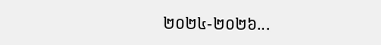២០២៤-២០២៦...